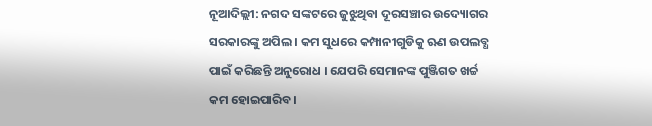ନୂଆଦିଲ୍ଲୀ: ନଗଦ ସଙ୍କଟରେ ଜୁଝୁଥିବା ଦୂରସଞ୍ଚାର ଉଦ୍ୟୋଗର ସରକାରଙ୍କୁ ଅପିଲ । କମ ସୁଧରେ କମ୍ପାନୀଗୁଡିକୁ ଋଣ ଉପଲବ୍ଧ ପାଇଁ କରିଛନ୍ତି ଅନୁରୋଧ । ଯେପରି ସେମାନଙ୍କ ପୁଞ୍ଜିଗତ ଖର୍ଚ୍ଚ କମ ହୋଇପାରିବ ।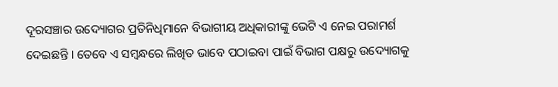ଦୂରସଞ୍ଚାର ଉଦ୍ୟୋଗର ପ୍ରତିନିଧିମାନେ ବିଭାଗୀୟ ଅଧିକାରୀଙ୍କୁ ଭେଟି ଏ ନେଇ ପରାମର୍ଶ ଦେଇଛନ୍ତି । ତେବେ ଏ ସମ୍ବନ୍ଧରେ ଲିଖିତ ଭାବେ ପଠାଇବା ପାଇଁ ବିଭାଗ ପକ୍ଷରୁ ଉଦ୍ୟୋଗକୁ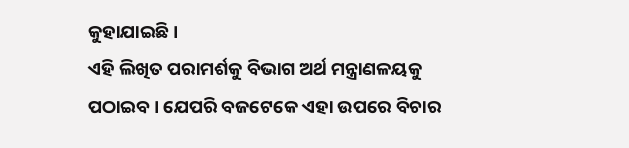କୁହାଯାଇଛି ।
ଏହି ଲିଖିତ ପରାମର୍ଶକୁ ବିଭାଗ ଅର୍ଥ ମନ୍ତ୍ରାଣଳୟକୁ ପଠାଇବ । ଯେପରି ବଜଟେକେ ଏହା ଉପରେ ବିଚାର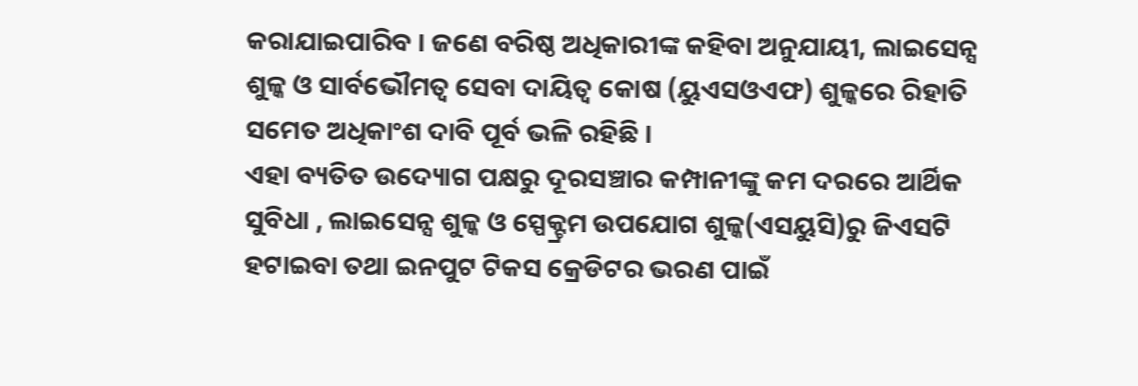କରାଯାଇପାରିବ । ଜଣେ ବରିଷ୍ଠ ଅଧିକାରୀଙ୍କ କହିବା ଅନୁଯାୟୀ, ଲାଇସେନ୍ସ ଶୁଳ୍କ ଓ ସାର୍ବଭୌମତ୍ବ ସେବା ଦାୟିତ୍ବ କୋଷ (ୟୁଏସଓଏଫ) ଶୁଳ୍କରେ ରିହାତି ସମେତ ଅଧିକାଂଶ ଦାବି ପୂର୍ବ ଭଳି ରହିଛି ।
ଏହା ବ୍ୟତିତ ଉଦ୍ୟୋଗ ପକ୍ଷରୁ ଦୂରସଞ୍ଚାର କମ୍ପାନୀଙ୍କୁ କମ ଦରରେ ଆର୍ଥିକ ସୁବିଧା , ଲାଇସେନ୍ସ ଶୁଳ୍କ ଓ ସ୍ପେକ୍ଟ୍ରମ ଉପଯୋଗ ଶୁଳ୍କ(ଏସୟୁସି)ରୁ ଜିଏସଟି ହଟାଇବା ତଥା ଇନପୁଟ ଟିକସ କ୍ରେଡିଟର ଭରଣ ପାଇଁ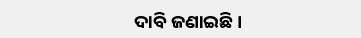ଦାବି ଜଣାଇଛି ।